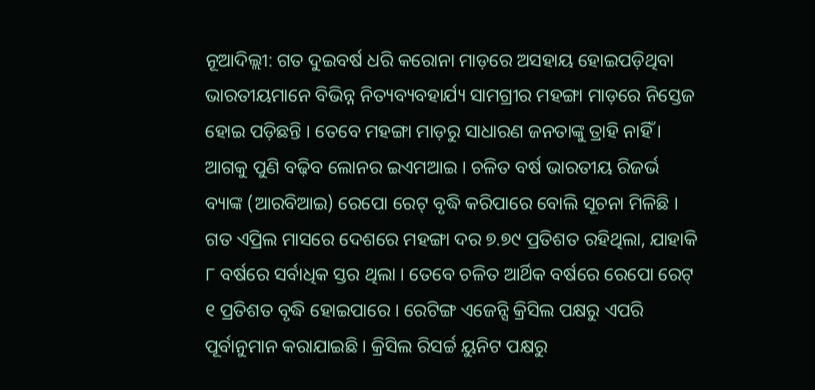ନୂଆଦିଲ୍ଲୀ: ଗତ ଦୁଇବର୍ଷ ଧରି କରୋନା ମାଡ଼ରେ ଅସହାୟ ହୋଇପଡ଼ିଥିବା ଭାରତୀୟମାନେ ବିଭିନ୍ନ ନିତ୍ୟବ୍ୟବହାର୍ଯ୍ୟ ସାମଗ୍ରୀର ମହଙ୍ଗା ମାଡ଼ରେ ନିସ୍ତେଜ ହୋଇ ପଡ଼ିଛନ୍ତି । ତେବେ ମହଙ୍ଗା ମାଡ଼ରୁ ସାଧାରଣ ଜନତାଙ୍କୁ ତ୍ରାହି ନାହିଁ । ଆଗକୁ ପୁଣି ବଢ଼ିବ ଲୋନର ଇଏମଆଇ । ଚଳିତ ବର୍ଷ ଭାରତୀୟ ରିଜର୍ଭ ବ୍ୟାଙ୍କ (ଆରବିଆଇ) ରେପୋ ରେଟ୍ ବୃଦ୍ଧି କରିପାରେ ବୋଲି ସୂଚନା ମିଳିଛି ।
ଗତ ଏପ୍ରିଲ ମାସରେ ଦେଶରେ ମହଙ୍ଗା ଦର ୭.୭୯ ପ୍ରତିଶତ ରହିଥିଲା, ଯାହାକି ୮ ବର୍ଷରେ ସର୍ବାଧିକ ସ୍ତର ଥିଲା । ତେବେ ଚଳିତ ଆର୍ଥିକ ବର୍ଷରେ ରେପୋ ରେଟ୍ ୧ ପ୍ରତିଶତ ବୃଦ୍ଧି ହୋଇପାରେ । ରେଟିଙ୍ଗ ଏଜେନ୍ସି କ୍ରିସିଲ ପକ୍ଷରୁ ଏପରି ପୂର୍ବାନୁମାନ କରାଯାଇଛି । କ୍ରିସିଲ ରିସର୍ଚ୍ଚ ୟୁନିଟ ପକ୍ଷରୁ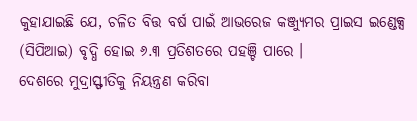କୁହାଯାଇଛି ଯେ, ଚଳିତ ବିତ୍ତ ବର୍ଷ ପାଇଁ ଆଭରେଜ କଞ୍ଜ୍ୟୁମର ପ୍ରାଇସ ଇଣ୍ଡେକ୍ସ (ସିପିଆଇ) ବୃଦ୍ଧି ହୋଇ ୬.୩ ପ୍ରତିଶତରେ ପହଞ୍ଚି ପାରେ ।
ଦେଶରେ ମୁଦ୍ରାସ୍ଫୀତିକୁ ନିୟନ୍ତ୍ରଣ କରିବା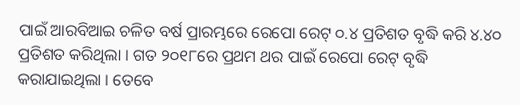ପାଇଁ ଆରବିଆଇ ଚଳିତ ବର୍ଷ ପ୍ରାରମ୍ଭରେ ରେପୋ ରେଟ୍ ୦.୪ ପ୍ରତିଶତ ବୃଦ୍ଧି କରି ୪.୪୦ ପ୍ରତିଶତ କରିଥିଲା । ଗତ ୨୦୧୮ରେ ପ୍ରଥମ ଥର ପାଇଁ ରେପୋ ରେଟ୍ ବୃଦ୍ଧି କରାଯାଇଥିଲା । ତେବେ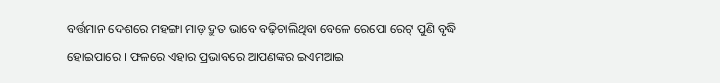ବର୍ତ୍ତମାନ ଦେଶରେ ମହଙ୍ଗା ମାଡ଼ ଦ୍ରୁତ ଭାବେ ବଢ଼ିଚାଲିଥିବା ବେଳେ ରେପୋ ରେଟ୍ ପୁଣି ବୃଦ୍ଧି ହୋଇପାରେ । ଫଳରେ ଏହାର ପ୍ରଭାବରେ ଆପଣଙ୍କର ଇଏମଆଇ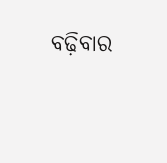ବଢ଼ିବାର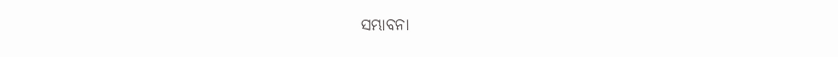ସମ୍ଭାବନା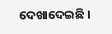ଦେଖାଦେଇଛି ।